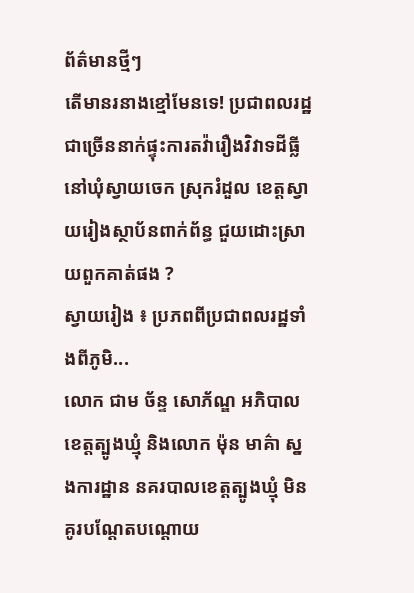ព័ត៌មានថ្មីៗ
តើមានរនាងខ្មៅមែនទេ! ប្រជាពលរដ្ឋជាច្រើននាក់ផ្ទុះការតវ៉ារឿងវិវាទដីធ្លីនៅឃុំស្វាយចេក ស្រុករំដួល ខេត្តស្វាយរៀងស្ថាប័នពាក់ព័ន្ធ ជួយដោះស្រាយពួកគាត់ផង ?
ស្វាយរៀង ៖ ប្រភពពីប្រជាពលរដ្ឋទាំងពីភូមិ...
លោក ជាម ច័ន្ទ សោភ័ណ្ឌ អភិបាលខេត្តត្បូងឃ្មុំ និងលោក ម៉ុន មាគ៌ា ស្នងការដ្ឋាន នគរបាលខេត្តត្បូងឃ្មុំ មិនគូរបណ្តែតបណ្ដោយ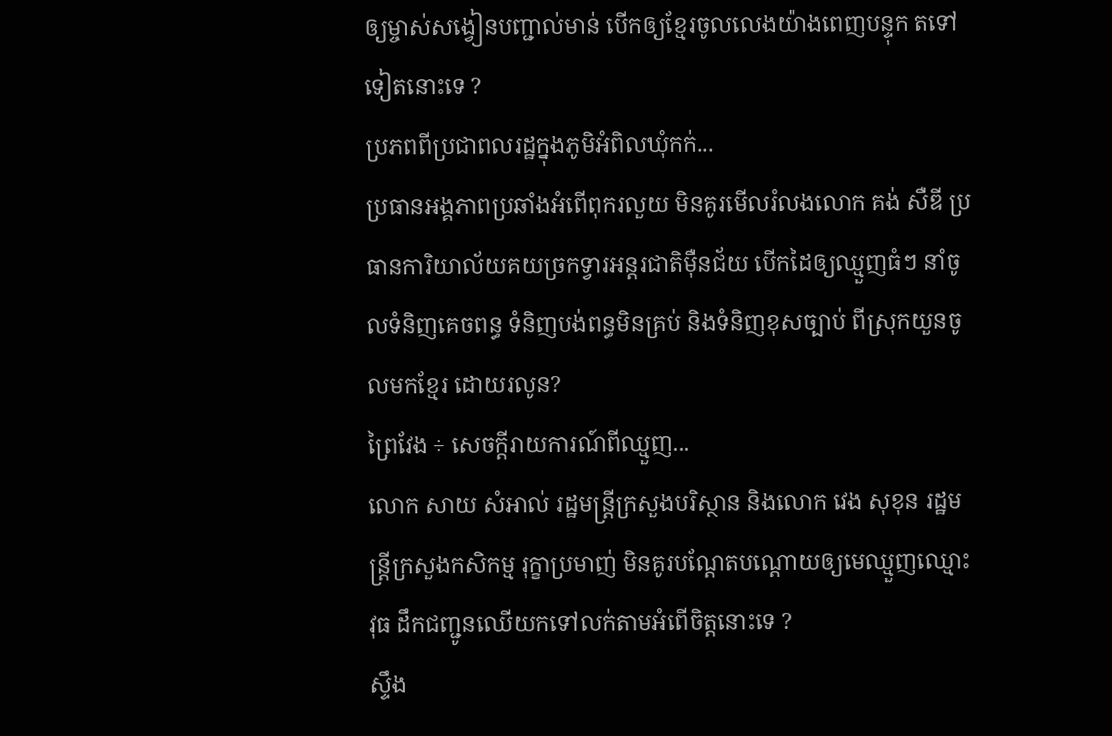ឲ្យម្ចាស់សង្វៀនបញ្ជាល់មាន់ បើកឲ្យខ្មែរចូលលេងយ៉ាងពេញបន្ទុក តទៅទៀតនោះទេ ?
ប្រភពពីប្រជាពលរដ្ឋក្នុងភូមិអំពិលឃុំកក់...
ប្រធានអង្គភាពប្រឆាំងអំពេីពុករលួយ មិនគូរមេីលរំលងលោក គង់ សឺឌី ប្រធានការិយាល័យគយច្រកទ្វារអន្តរជាតិម៉ឺនជ័យ បើកដៃឲ្យឈ្មួញធំៗ នាំចូលទំនិញគេចពន្ធ ទំនិញបង់ពន្ធមិនគ្រប់ និងទំនិញខុសច្បាប់ ពីស្រុកយួនចូលមកខ្មែរ ដោយរលូន?
ព្រៃវែង ÷ សេចក្តីរាយការណ៍ពីឈ្មួញ...
លោក សាយ សំអាល់ រដ្ឋមន្ត្រីក្រសួងបរិស្ថាន និងលោក វេង សុខុន រដ្ឋមន្ត្រីក្រសួងកសិកម្ម រុក្ខាប្រមាញ់ មិនគូរបណ្តែតបណ្ដោយឲ្យមេឈ្មួញឈ្មោះ វុធ ដឹកជញ្ជូនឈើយកទៅលក់តាមអំពើចិត្តនោះទេ ?
ស្ទឹង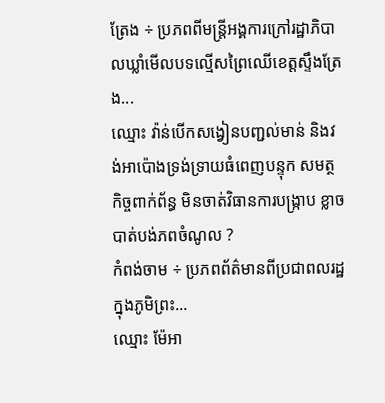ត្រែង ÷ ប្រភពពីមន្រ្តីអង្គការក្រៅរដ្ឋាភិបាលឃ្លាំមេីលបទល្មេីសព្រៃឈេីខេត្តស្ទឹងត្រែង...
ឈ្មោះ វ៉ាន់បើកសង្វៀនបញ្ជល់មាន់ និងវង់អាប៉ោងទ្រង់ទ្រាយធំពេញបន្ទុក សមត្ថកិច្ចពាក់ព័ន្ធ មិនចាត់វិធានការបង្ក្រាប ខ្លាចបាត់បង់ភពចំណូល ?
កំពង់ចាម ÷ ប្រភពព័ត៌មានពីប្រជាពលរដ្ឋក្នុងភូមិព្រះ...
ឈ្មោះ ម៉ែអា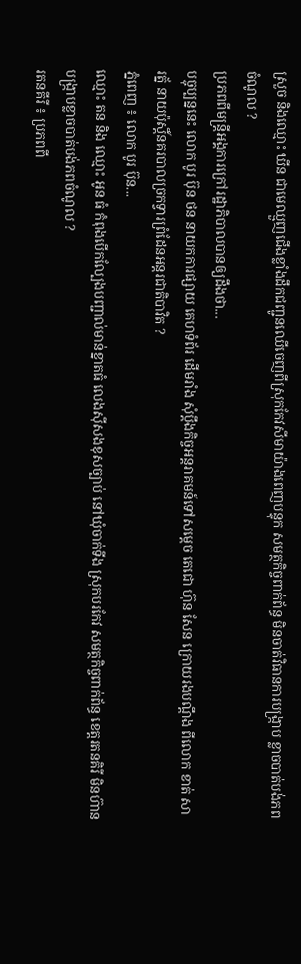ស្រួច និងឈ្មោះ ឃីន ជាមេឈ្មួញជើងខ្លាំងដឹកជញ្ជូនឈើចេញពីស្រុកកែវសីមាយ៉ាងពេញបន្ទុក សមត្ថកិច្ចពាក់ព័ន្ធ មិនចាត់វិធានការបង្ក្រាប ខ្លាចបាត់បង់ភពចំណូល ?
ប្រភពពីមន្ត្រីអង្គការក្រៅរដ្ឋាភិបាលបានឲ្យដឹងថា...
បច្ចុប្បន្ននេះ លោក បូរ ប៊ុន ថន នាយកការផ្សាយ គេហទំព័រ ដើមរាំង សុំប្តឹងកិច្ចអន្តរាគមន៍ទៅសម្តេច តេជោ ហ៊ុន សែន ក្រោយរងបណ្តឹង ពីលោក ខាត់ សា រត្ន័ នាយប៉ុស្តិ៍នគរបាលច្រកទ្វារព្រំដែនអន្ដរជាតិបាវិត ?
ភ្នំពេញ ៖ លោក បូរ ប៊ុន...
ឈ្មោះ តន និង ឈ្មោះ អូន ធំ កំពុងបើកល្បែងបញ្ជាល់មាន់ខ្នាតធំ លេងស៊ីសងខុសច្បាប់ នៅឃុំចាក់ទីង ស្រុកបរកែវ សមត្ថកិច្ចពាក់ព័ន្ធ ខេត្តរតនគិរី មិនហ៊ានបង្ក្រាបខ្លាចបាត់បង់ភពចំណូល ?
រតនគីរី ៖ ប្រភពពី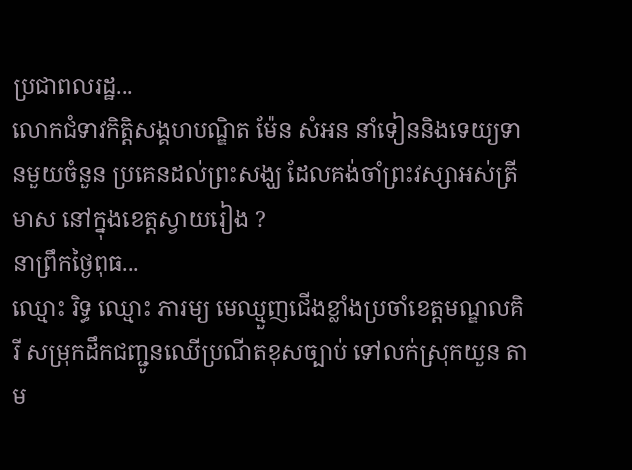ប្រជាពលរដ្ឋ...
លោកជំទាវកិត្តិសង្គហបណ្ឌិត ម៉ែន សំអន នាំទៀននិងទេយ្យទានមួយចំនួន ប្រគេនដល់ព្រះសង្ឃ ដែលគង់ចាំព្រះវស្សាអស់ត្រីមាស នៅក្នុងខេត្តស្វាយរៀង ?
នាព្រឹកថ្ងៃពុធ...
ឈ្មោះ រិទ្ធ ឈ្មោះ ភារម្យ មេឈ្មួញជើងខ្លាំងប្រចាំខេត្តមណ្ឌលគិរី សម្រុកដឹកជញ្ជូនឈើប្រណីតខុសច្បាប់ ទៅលក់ស្រុកយួន តាម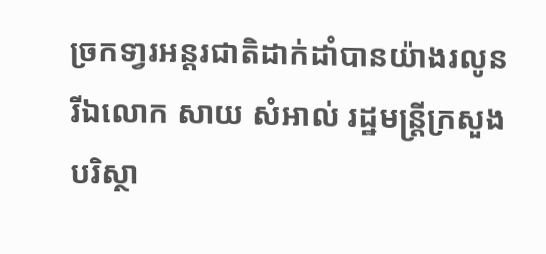ច្រកទា្វរអន្តរជាតិដាក់ដាំបានយ៉ាងរលូន រីឯលោក សាយ សំអាល់ រដ្ឋមន្ត្រីក្រសួងបរិស្ថា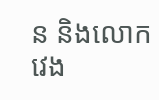ន និងលោក វេង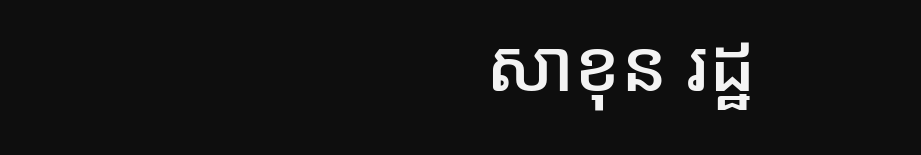សាខុន រដ្ឋ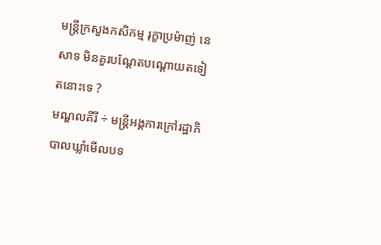មន្ត្រីក្រសួងកសិកម្ម រុក្ខាប្រម៉ាញ់ នេសាទ មិនគួរបណ្តែតបណ្តោយតទៀតនោះទេ ?
មណ្ឌលគីរី ÷ មន្ត្រីអង្គការក្រៅរដ្ឋាភិបាលឃ្លាំមើលបទ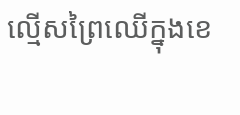ល្មើសព្រៃឈើក្នុងខេ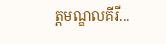ត្តមណ្ឌលគីរី...